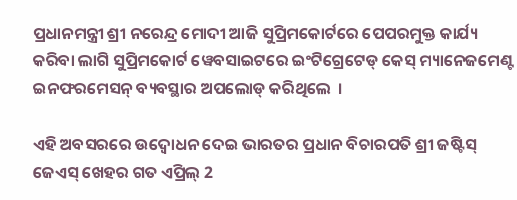ପ୍ରଧାନମନ୍ତ୍ରୀ ଶ୍ରୀ ନରେନ୍ଦ୍ର ମୋଦୀ ଆଜି ସୁପ୍ରିମକୋର୍ଟରେ ପେପରମୁକ୍ତ କାର୍ଯ୍ୟ କରିବା ଲାଗି ସୁପ୍ରିମକୋର୍ଟ ୱେବସାଇଟରେ ଇଂଟିଗ୍ରେଟେଡ୍ କେସ୍ ମ୍ୟାନେଜମେଣ୍ଟ ଇନଫରମେସନ୍ ବ୍ୟବସ୍ଥାର ଅପଲୋଡ୍ କରିଥିଲେ  ।

ଏହି ଅବସରରେ ଉଦ୍ବୋଧନ ଦେଇ ଭାରତର ପ୍ରଧାନ ବିଚାରପତି ଶ୍ରୀ ଜଷ୍ଟିସ୍ ଜେଏସ୍ ଖେହର ଗତ ଏପ୍ରିଲ୍ 2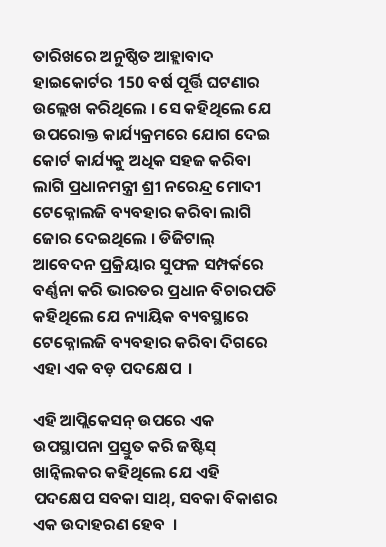ତାରିଖରେ ଅନୁଷ୍ଠିତ ଆହ୍ଲାବାଦ ହାଇକୋର୍ଟର 150 ବର୍ଷ ପୂର୍ତ୍ତି ଘଟଣାର ଉଲ୍ଲେଖ କରିଥିଲେ । ସେ କହିଥିଲେ ଯେ ଉପରୋକ୍ତ କାର୍ଯ୍ୟକ୍ରମରେ ଯୋଗ ଦେଇ କୋର୍ଟ କାର୍ଯ୍ୟକୁ ଅଧିକ ସହଜ କରିବା ଲାଗି ପ୍ରଧାନମନ୍ତ୍ରୀ ଶ୍ରୀ ନରେନ୍ଦ୍ର ମୋଦୀ ଟେକ୍ନୋଲଜି ବ୍ୟବହାର କରିବା ଲାଗି ଜୋର ଦେଇଥିଲେ । ଡିଜିଟାଲ୍ ଆବେଦନ ପ୍ରକ୍ରିୟାର ସୁଫଳ ସମ୍ପର୍କରେ ବର୍ଣ୍ଣନା କରି ଭାରତର ପ୍ରଧାନ ବିଚାରପତି କହିଥିଲେ ଯେ ନ୍ୟାୟିକ ବ୍ୟବସ୍ଥାରେ ଟେକ୍ନୋଲଜି ବ୍ୟବହାର କରିବା ଦିଗରେ ଏହା ଏକ ବଡ଼ ପଦକ୍ଷେପ  ।

ଏହି ଆପ୍ଲିକେସନ୍ ଉପରେ ଏକ ଉପସ୍ଥାପନା ପ୍ରସ୍ତୁତ କରି ଜଷ୍ଟିସ୍ ଖାନ୍ୱିଲକର କହିଥିଲେ ଯେ ଏହି ପଦକ୍ଷେପ ସବକା ସାଥ୍, ସବକା ବିକାଶର ଏକ ଉଦାହରଣ ହେବ  ।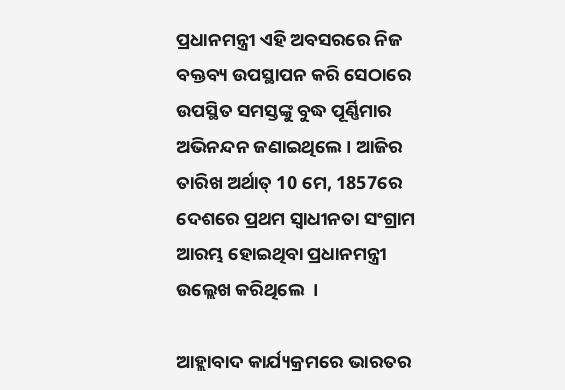ପ୍ରଧାନମନ୍ତ୍ରୀ ଏହି ଅବସରରେ ନିଜ ବକ୍ତବ୍ୟ ଉପସ୍ଥାପନ କରି ସେଠାରେ ଉପସ୍ଥିତ ସମସ୍ତଙ୍କୁ ବୁଦ୍ଧ ପୂର୍ଣ୍ଣିମାର ଅଭିନନ୍ଦନ ଜଣାଇଥିଲେ । ଆଜିର ତାରିଖ ଅର୍ଥାତ୍ 10 ମେ, 1857ରେ ଦେଶରେ ପ୍ରଥମ ସ୍ୱାଧୀନତା ସଂଗ୍ରାମ ଆରମ୍ଭ ହୋଇଥିବା ପ୍ରଧାନମନ୍ତ୍ରୀ ଉଲ୍ଲେଖ କରିଥିଲେ  ।

ଆହ୍ଲାବାଦ କାର୍ଯ୍ୟକ୍ରମରେ ଭାରତର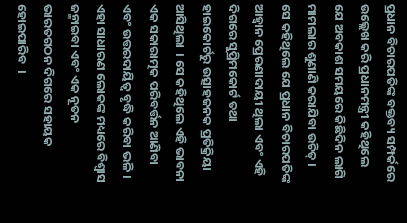ପ୍ରଧାନ ବିଚାରପତିଙ୍କ ବକ୍ତବ୍ୟ ସମ୍ପର୍କରେ ଉଲ୍ଲେଖ କରି ପ୍ରଧାନମନ୍ତ୍ରୀ କହିଥିଲେ ଯେ ଅବକାଶ ସମୟରେ କିଛିଦିନ ଲାଗି ମାମଲାର ଶୁଣାଣି କରାଯିବା ଉଚିତ୍ । ସେ କହିଥିଲେ ଯେ ପ୍ରଧାନ ବିଚାରପତିଙ୍କ ଆହ୍ୱାନ ପ୍ରେରଣାଦାୟୀ ଥିଲା ଏବଂ ଏହି ଦିଗରେ ସୁପ୍ରିମକୋର୍ଟ ତଥା ହାଇକୋର୍ଟରୁ ଉତ୍ସାହଜନକ ପ୍ରତିକ୍ରିୟା ଆସିଥିଲା  । ସେ କହିଥିଲେ ଏହି ଭାବନା ଏକ ସକାରାତ୍ମକ ପରିବର୍ତ୍ତନ ଆଣିବା ଏବଂ ଉତ୍ତରଦାୟିତ୍ୱ ବୃଦ୍ଧି କରିବା ଭଳି । ଏହା ସାଧାରଣ ଲୋକଙ୍କ ମଧ୍ୟରେ ବିଶ୍ୱାସ ଜନ୍ମାଇବା ଏବଂ ଏକ ନୂତନ ଭାରତଗଠନ ଦିଗରେ ସହାୟକ ହୋଇପାରିବ  ।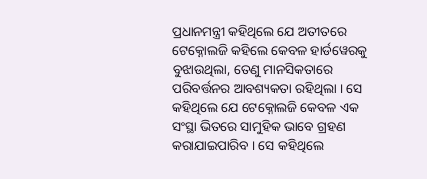ପ୍ରଧାନମନ୍ତ୍ରୀ କହିଥିଲେ ଯେ ଅତୀତରେ ଟେକ୍ନୋଲଜି କହିଲେ କେବଳ ହାର୍ଡୱେରକୁ ବୁଝାଉଥିଲା, ତେଣୁ ମାନସିକତାରେ ପରିବର୍ତ୍ତନର ଆବଶ୍ୟକତା ରହିଥିଲା । ସେ କହିଥିଲେ ଯେ ଟେକ୍ନୋଲଜି କେବଳ ଏକ ସଂସ୍ଥା ଭିତରେ ସାମୁହିକ ଭାବେ ଗ୍ରହଣ କରାଯାଇପାରିବ । ସେ କହିଥିଲେ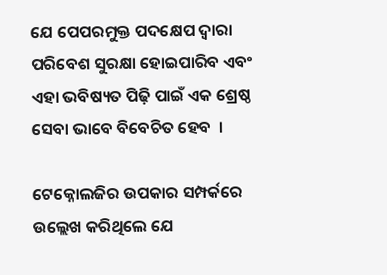ଯେ ପେପରମୁକ୍ତ ପଦକ୍ଷେପ ଦ୍ଵାରା ପରିବେଶ ସୁରକ୍ଷା ହୋଇପାରିବ ଏବଂ ଏହା ଭବିଷ୍ୟତ ପିଢ଼ି ପାଇଁ ଏକ ଶ୍ରେଷ୍ଠ ସେବା ଭାବେ ବିବେଚିତ ହେବ  ।

ଟେକ୍ନୋଲଜିର ଉପକାର ସମ୍ପର୍କରେ ଉଲ୍ଲେଖ କରିଥିଲେ ଯେ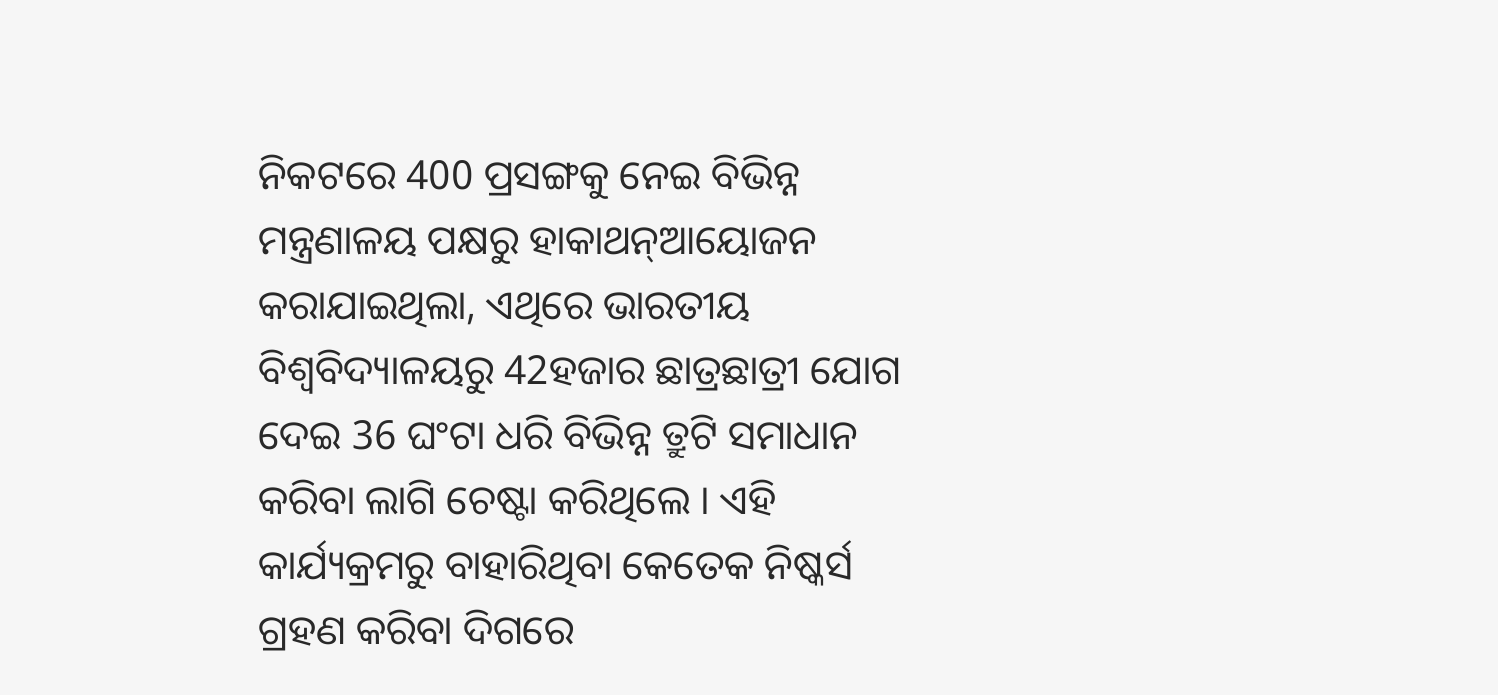ନିକଟରେ 400 ପ୍ରସଙ୍ଗକୁ ନେଇ ବିଭିନ୍ନ ମନ୍ତ୍ରଣାଳୟ ପକ୍ଷରୁ ହାକାଥନ୍ଆୟୋଜନ କରାଯାଇଥିଲା, ଏଥିରେ ଭାରତୀୟ ବିଶ୍ୱବିଦ୍ୟାଳୟରୁ 42ହଜାର ଛାତ୍ରଛାତ୍ରୀ ଯୋଗ ଦେଇ 36 ଘଂଟା ଧରି ବିଭିନ୍ନ ତ୍ରୁଟି ସମାଧାନ କରିବା ଲାଗି ଚେଷ୍ଟା କରିଥିଲେ । ଏହି କାର୍ଯ୍ୟକ୍ରମରୁ ବାହାରିଥିବା କେତେକ ନିଷ୍କର୍ସ ଗ୍ରହଣ କରିବା ଦିଗରେ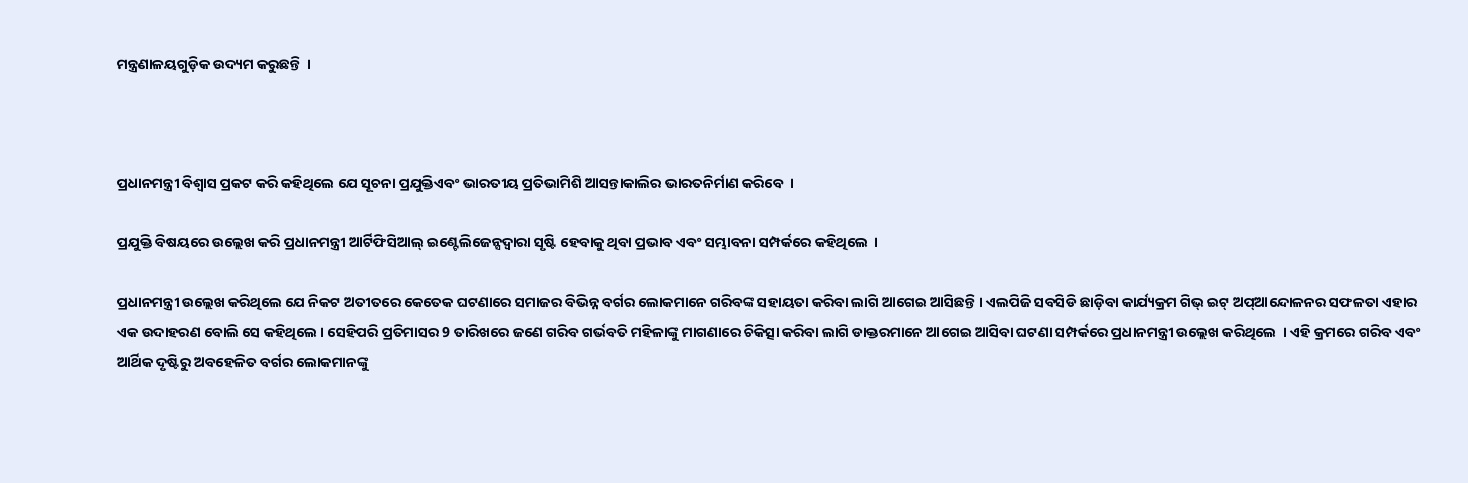ମନ୍ତ୍ରଣାଳୟଗୁଡ଼ିକ ଉଦ୍ୟମ କରୁଛନ୍ତି  ।



ପ୍ରଧାନମନ୍ତ୍ରୀ ବିଶ୍ୱାସ ପ୍ରକଟ କରି କହିଥିଲେ ଯେ ସୂଚନା ପ୍ରଯୁକ୍ତିଏବଂ ଭାରତୀୟ ପ୍ରତିଭାମିଶି ଆସନ୍ତାକାଲିର ଭାରତନିର୍ମାଣ କରିବେ  ।

ପ୍ରଯୁକ୍ତି ବିଷୟରେ ଉଲ୍ଲେଖ କରି ପ୍ରଧାନମନ୍ତ୍ରୀ ଆର୍ଟିଫିସିଆଲ୍ ଇଣ୍ଟେଲିଜେନ୍ସଦ୍ୱାରା ସୃଷ୍ଟି ହେବାକୁ ଥିବା ପ୍ରଭାବ ଏବଂ ସମ୍ଭାବନା ସମ୍ପର୍କରେ କହିଥିଲେ  ।

ପ୍ରଧାନମନ୍ତ୍ରୀ ଉଲ୍ଲେଖ କରିଥିଲେ ଯେ ନିକଟ ଅତୀତରେ କେତେକ ଘଟଣାରେ ସମାଜର ବିଭିନ୍ନ ବର୍ଗର ଲୋକମାନେ ଗରିବଙ୍କ ସହାୟତା କରିବା ଲାଗି ଆଗେଇ ଆସିଛନ୍ତି । ଏଲପିଜି ସବସିଡି ଛାଡ଼ିବା କାର୍ଯ୍ୟକ୍ରମ ଗିଭ୍ ଇଟ୍ ଅପ୍ଆନ୍ଦୋଳନର ସଫଳତା ଏହାର ଏକ ଉଦାହରଣ ବୋଲି ସେ କହିଥିଲେ । ସେହିପରି ପ୍ରତିମାସର 9 ତାରିଖରେ ଜଣେ ଗରିବ ଗର୍ଭବତି ମହିଳାଙ୍କୁ ମାଗଣାରେ ଚିକିତ୍ସା କରିବା ଲାଗି ଡାକ୍ତରମାନେ ଆଗେଇ ଆସିବା ଘଟଣା ସମ୍ପର୍କରେ ପ୍ରଧାନମନ୍ତ୍ରୀ ଉଲ୍ଲେଖ କରିଥିଲେ  । ଏହି କ୍ରମରେ ଗରିବ ଏବଂ ଆର୍ଥିକ ଦୃଷ୍ଟିରୁ ଅବହେଳିତ ବର୍ଗର ଲୋକମାନଙ୍କୁ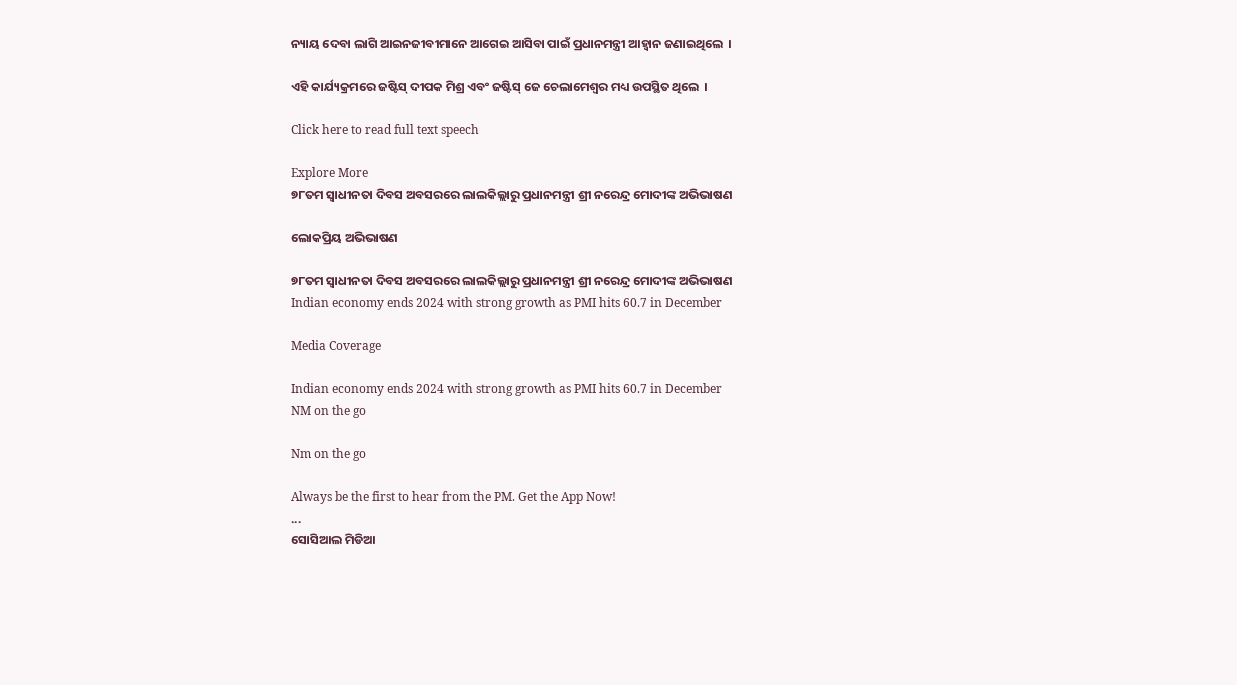ନ୍ୟାୟ ଦେବା ଲାଗି ଆଇନଜୀବୀମାନେ ଆଗେଇ ଆସିବା ପାଇଁ ପ୍ରଧାନମନ୍ତ୍ରୀ ଆହ୍ୱାନ ଜଣାଇଥିଲେ  ।

ଏହି କାର୍ଯ୍ୟକ୍ରମରେ ଜଷ୍ଟିସ୍ ଦୀପକ ମିଶ୍ର ଏବଂ ଜଷ୍ଟିସ୍ ଜେ ଚେଲାମେଶ୍ୱର ମଧ୍ୟ ଉପସ୍ଥିତ ଥିଲେ  ।

Click here to read full text speech

Explore More
୭୮ତମ ସ୍ୱାଧୀନତା ଦିବସ ଅବସରରେ ଲାଲକିଲ୍ଲାରୁ ପ୍ରଧାନମନ୍ତ୍ରୀ ଶ୍ରୀ ନରେନ୍ଦ୍ର ମୋଦୀଙ୍କ ଅଭିଭାଷଣ

ଲୋକପ୍ରିୟ ଅଭିଭାଷଣ

୭୮ତମ ସ୍ୱାଧୀନତା ଦିବସ ଅବସରରେ ଲାଲକିଲ୍ଲାରୁ ପ୍ରଧାନମନ୍ତ୍ରୀ ଶ୍ରୀ ନରେନ୍ଦ୍ର ମୋଦୀଙ୍କ ଅଭିଭାଷଣ
Indian economy ends 2024 with strong growth as PMI hits 60.7 in December

Media Coverage

Indian economy ends 2024 with strong growth as PMI hits 60.7 in December
NM on the go

Nm on the go

Always be the first to hear from the PM. Get the App Now!
...
ସୋସିଆଲ ମିଡିଆ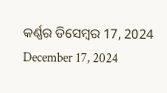କର୍ଣ୍ଣର ଡିସେମ୍ବର 17, 2024
December 17, 2024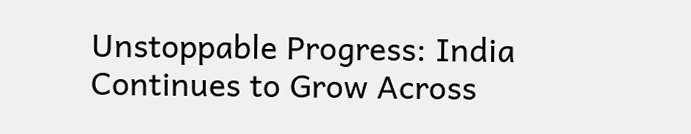Unstoppable Progress: India Continues to Grow Across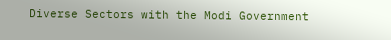Diverse Sectors with the Modi Government